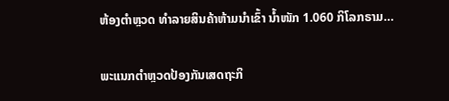ຫ້ອງຕໍາຫຼວດ ທໍາລາຍສິນຄ້າຫ້າມນໍາເຂົ້າ ນໍ້າໜັກ 1.060 ກິໂລກຣາມ…

ພະແນກຕໍາຫຼວດປ້ອງກັນເສດຖະກິ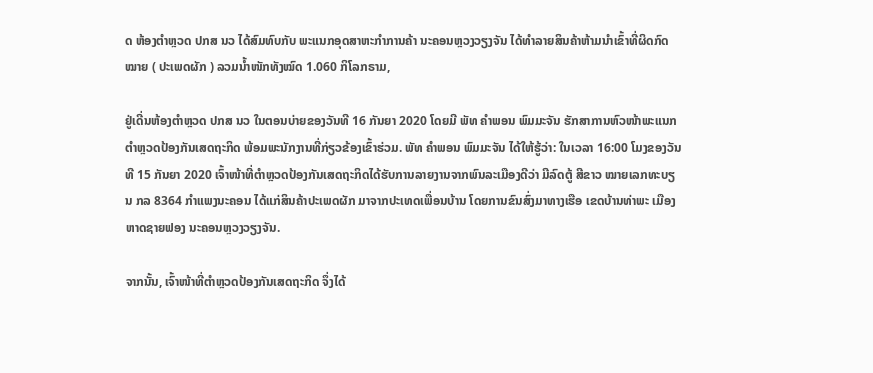ດ ຫ້ອງຕໍາຫຼວດ ປກສ ນວ ໄດ້ສົມທົບກັບ ພະແນກອຸດສາຫະກຳການຄ້າ ນະຄອນຫຼວງວຽງຈັນ ໄດ້ທໍາລາຍສິນຄ້າຫ້າມນໍາເຂົ້າທີ່ຜິດກົດໝາຍ ( ປະເພດຜັກ ) ລວມນໍ້າໜັກທັງໝົດ 1.060 ກິໂລກຣາມ,

ຢູ່ເດີ່ນຫ້ອງຕໍາຫຼວດ ປກສ ນວ ໃນຕອນບ່າຍຂອງວັນທີ 16 ກັນຍາ 2020 ໂດຍມີ ພັທ ຄໍາພອນ ພົມມະຈັນ ຮັກສາການຫົວໜ້າພະແນກຕໍາຫຼວດປ້ອງກັນເສດຖະກິດ ພ້ອມພະນັກງານທີ່ກ່ຽວຂ້ອງເຂົ້າຮ່ວມ. ພັທ ຄໍາພອນ ພົມມະຈັນ ໄດ້ໃຫ້ຮູ້ວ່າ: ໃນເວລາ 16:00 ໂມງຂອງວັນທີ 15 ກັນຍາ 2020 ເຈົ້າໜ້າທີ່ຕໍາຫຼວດປ້ອງກັນເສດຖະກິດໄດ້ຮັບການລາຍງານຈາກພົນລະເມືອງດີວ່າ ມີລົດຕູ້ ສີຂາວ ໝາຍເລກທະບຽນ ກລ 8364 ກຳແພງນະຄອນ ໄດ້ແກ່ສິນຄ້າປະເພດຜັກ ມາຈາກປະເທດເພື່ອນບ້ານ ໂດຍການຂົນສົ່ງມາທາງເຮືອ ເຂດບ້ານທ່າພະ ເມືອງຫາດຊາຍຟອງ ນະຄອນຫຼວງວຽງຈັນ.

ຈາກນັ້ນ, ເຈົ້າໜ້າທີ່ຕໍາຫຼວດປ້ອງກັນເສດຖະກິດ ຈຶ່ງໄດ້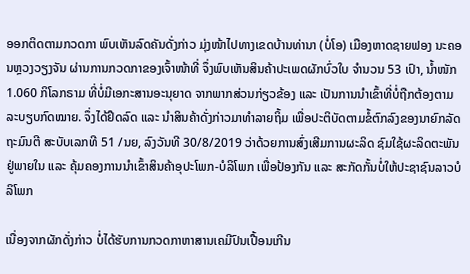ອອກຕິດຕາມກວດກາ ພົບເຫັນລົດຄັນດັ່ງກ່າວ ມຸ່ງໜ້າໄປທາງເຂດບ້ານທ່ານາ (ບໍ່ໂອ) ເມືອງຫາດຊາຍຟອງ ນະຄອນຫຼວງວຽງຈັນ ຜ່ານການກວດກາຂອງເຈົ້າໜ້າທີ່ ຈຶ່ງພົບເຫັນສິນຄ້າປະເພດຜັກບົ່ວໃບ ຈໍານວນ 53 ເປົາ, ນໍ້າໜັກ 1.060 ກິໂລກຣາມ ທີ່ບໍ່ມີເອກະສານອະນຸຍາດ ຈາກພາກສ່ວນກ່ຽວຂ້ອງ ແລະ ເປັນການນໍາເຂົ້າທີ່ບໍ່ຖືກຕ້ອງຕາມລະບຽບກົດໝາຍ. ຈຶ່ງໄດ້ຢຶດລົດ ແລະ ນໍາສິນຄ້າດັ່ງກ່າວມາທໍາລາຍຖິ້ມ ເພື່ອປະຕິບັດຕາມຂໍ້ຕົກລົງຂອງນາຍົກລັດຖະມົນຕີ ສະບັບເລກທີ 51 /ນຍ, ລົງວັນທີ 30/8/2019 ວ່າດ້ວຍການສົ່ງເສີມການຜະລິດ ຊົມໃຊ້ຜະລິດຕະພັນຢູ່ພາຍໃນ ແລະ ຄຸ້ມຄອງການນໍາເຂົ້າສິນຄ້າອຸປະໂພກ-ບໍລິໂພກ ເພື່ອປ້ອງກັນ ແລະ ສະກັດກັ້ນບໍ່ໃຫ້ປະຊາຊົນລາວບໍລິໂພກ

ເນື່ອງຈາກຜັກດັ່ງກ່າວ ບໍ່ໄດ້ຮັບການກວດກາຫາສານເຄມີປົນເປື້ອນເກີນ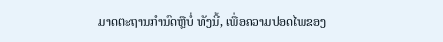ມາດຕະຖານກໍານົດຫຼືບໍ່ ທັງນີ້, ເພື່ອຄວາມປອດໄພຂອງ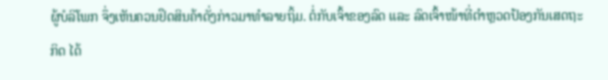ຜູ້ບໍລິໂພກ ຈຶ່ງເຫັນຄວນຢຶດສິນຄ້າດັ່ງກ່າວມາທໍາລາຍຖິ້ມ. ຕໍ່ກັບເຈົ້າຂອງລົດ ແລະ ລົດເຈົ້າໜ້າທີ່ຕໍາຫຼວດປ້ອງກັນເສດຖະກິດ ໄດ້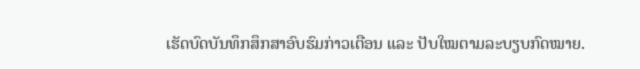ເຮັດບົດບັນທຶກສຶກສາອົບຮົມກ່າວເຕືອນ ແລະ ປັບໃໝຕາມລະບຽບກົດໝາຍ.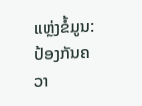ແຫຼ່ງຂໍ້ມູນ: ປ້ອງກັນຄວາ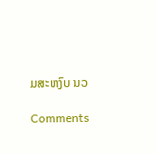ມສະຫງົບ ນວ

Comments